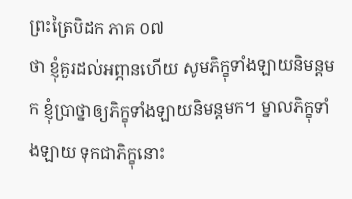ព្រះត្រៃបិដក ភាគ ០៧
ថា ខ្ញុំគួរដល់អព្ភានហើយ សូមភិក្ខុទាំងឡាយនិមន្តមក ខ្ញុំប្រាថ្នាឲ្យភិក្ខុទាំងឡាយនិមន្តមក។ ម្នាលភិក្ខុទាំងឡាយ ទុកជាភិក្ខុនោះ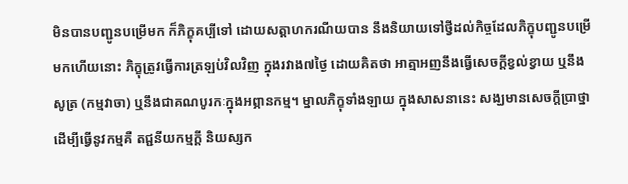មិនបានបញ្ជូនបម្រើមក ក៏ភិក្ខុគប្បីទៅ ដោយសត្តាហករណីយបាន នឹងនិយាយទៅថ្វីដល់កិច្ចដែលភិក្ខុបញ្ជូនបម្រើមកហើយនោះ ភិក្ខុត្រូវធ្វើការត្រឡប់វិលវិញ ក្នុងរវាង៧ថ្ងៃ ដោយគិតថា អាត្មាអញនឹងធ្វើសេចក្តីខ្វល់ខ្វាយ ឬនឹងសូត្រ (កម្មវាចា) ឬនឹងជាគណបូរកៈក្នុងអព្ភានកម្ម។ ម្នាលភិក្ខុទាំងឡាយ ក្នុងសាសនានេះ សង្ឃមានសេចក្តីប្រាថ្នាដើម្បីធ្វើនូវកម្មគឺ តជ្ជនីយកម្មក្តី និយស្សក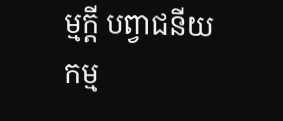ម្មក្តី បព្វាជនីយកម្ម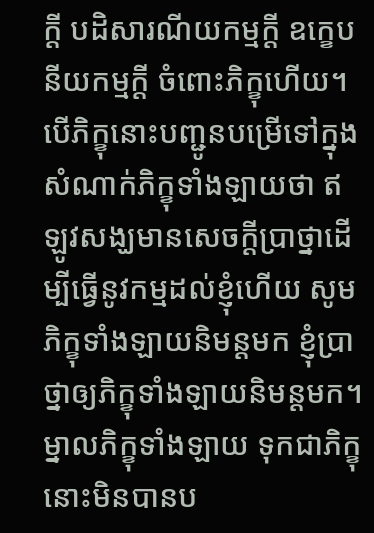ក្តី បដិសារណីយកម្មក្តី ឧក្ខេបនីយកម្មក្តី ចំពោះភិក្ខុហើយ។ បើភិក្ខុនោះបញ្ជូនបម្រើទៅក្នុងសំណាក់ភិក្ខុទាំងឡាយថា ឥឡូវសង្ឃមានសេចក្តីប្រាថ្នាដើម្បីធ្វើនូវកម្មដល់ខ្ញុំហើយ សូមភិក្ខុទាំងឡាយនិមន្តមក ខ្ញុំប្រាថ្នាឲ្យភិក្ខុទាំងឡាយនិមន្តមក។ ម្នាលភិក្ខុទាំងឡាយ ទុកជាភិក្ខុនោះមិនបានប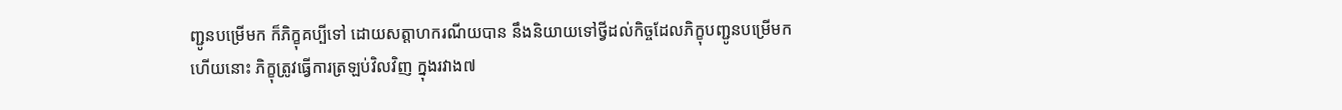ញ្ជូនបម្រើមក ក៏ភិក្ខុគប្បីទៅ ដោយសត្តាហករណីយបាន នឹងនិយាយទៅថ្វីដល់កិច្ចដែលភិក្ខុបញ្ជូនបម្រើមកហើយនោះ ភិក្ខុត្រូវធ្វើការត្រឡប់វិលវិញ ក្នុងរវាង៧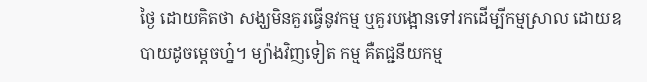ថ្ងៃ ដោយគិតថា សង្ឃមិនគួរធ្វើនូវកម្ម ឬគួរបង្អោនទៅរកដើម្បីកម្មស្រាល ដោយឧបាយដូចម្តេចហ្ន៎។ ម្យ៉ាងវិញទៀត កម្ម គឺតជ្ជនីយកម្ម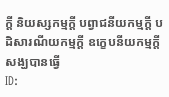ក្តី និយស្សកម្មក្តី បព្វាជនីយកម្មក្តី បដិសារណីយកម្មក្តី ឧក្ខេបនីយកម្មក្តី សង្ឃបានធ្វើ
ID: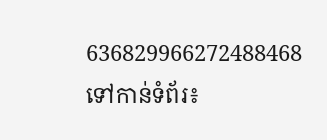636829966272488468
ទៅកាន់ទំព័រ៖